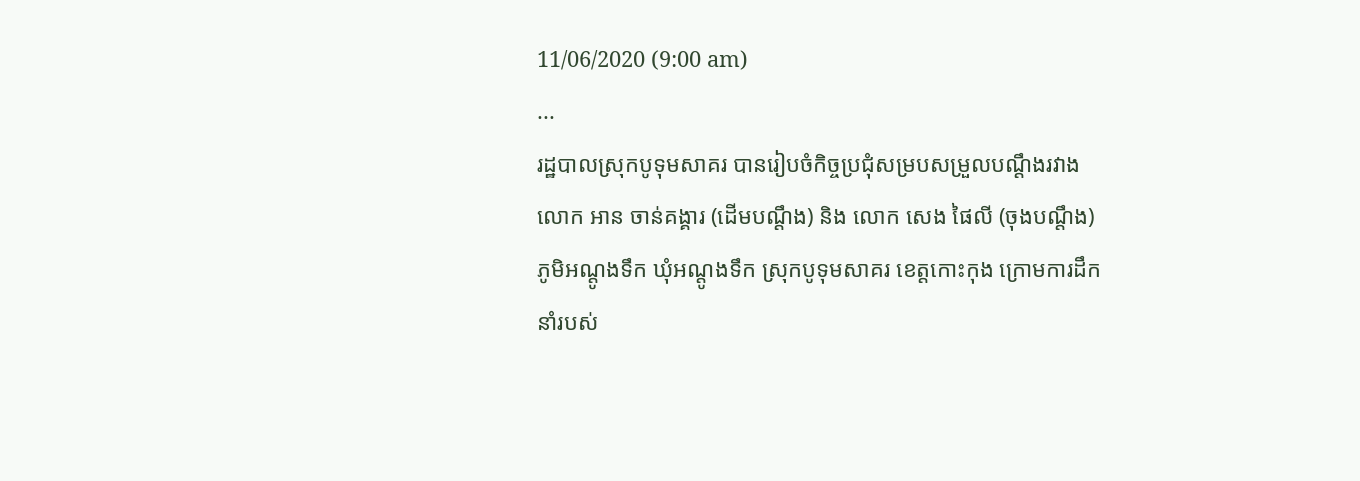11/06/2020 (9:00 am)
...
រដ្ឋបាលស្រុកបូទុមសាគរ បានរៀបចំកិច្ចប្រជុំសម្របសម្រួលបណ្ដឹងរវាង លោក អាន ចាន់គង្គារ (ដើមបណ្ដឹង) និង លោក សេង ផៃលី (ចុងបណ្តឹង) ភូមិអណ្តូងទឹក ឃុំអណ្តូងទឹក ស្រុកបូទុមសាគរ ខេត្តកោះកុង ក្រោមការដឹកនាំរបស់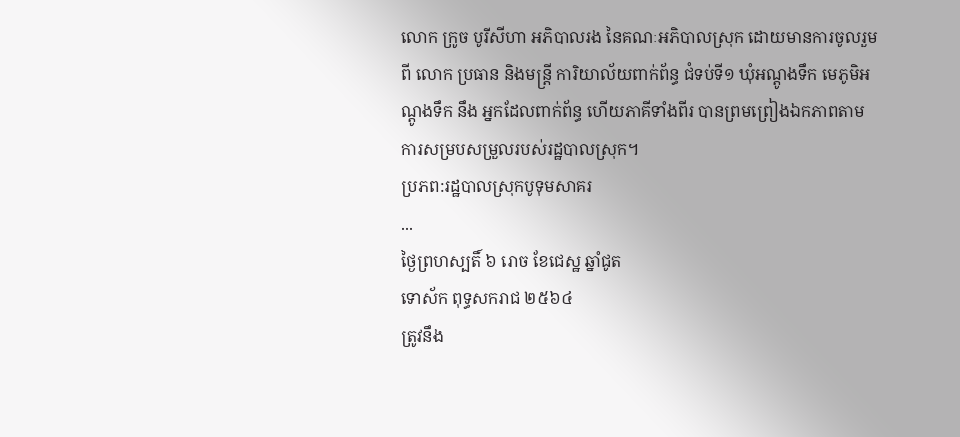លោក ក្រូច បូរីសីហា អភិបាលរង នៃគណៈអភិបាលស្រុក ដោយមានការចូលរួមពី លោក ប្រធាន និងមន្ត្រី ការិយាល័យពាក់ព័ន្ធ ជំទប់ទី១ ឃុំអណ្តូងទឹក មេភូមិអណ្តូងទឹក នឹង អ្នកដែលពាក់ព័ន្ធ ហើយភាគីទាំងពីរ បានព្រមព្រៀងឯកភាពតាមការសម្របសម្រួលរបស់រដ្ឋបាលស្រុក។
ប្រភព:រដ្ឋបាលស្រុកបូទុមសាគរ
...
ថ្ងៃព្រហស្បតិ៍ ៦ រោច ខែជេស្ឋ ឆ្នាំជូត
ទោស័ក ពុទ្ធសករាជ ២៥៦៤
ត្រូវនឹង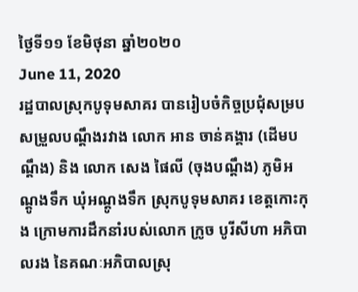ថ្ងៃទី១១ ខែមិថុនា ឆ្នាំ២០២០
June 11, 2020
រដ្ឋបាលស្រុកបូទុមសាគរ បានរៀបចំកិច្ចប្រជុំសម្របសម្រួលបណ្ដឹងរវាង លោក អាន ចាន់គង្គារ (ដើមបណ្ដឹង) និង លោក សេង ផៃលី (ចុងបណ្តឹង) ភូមិអណ្តូងទឹក ឃុំអណ្តូងទឹក ស្រុកបូទុមសាគរ ខេត្តកោះកុង ក្រោមការដឹកនាំរបស់លោក ក្រូច បូរីសីហា អភិបាលរង នៃគណៈអភិបាលស្រុ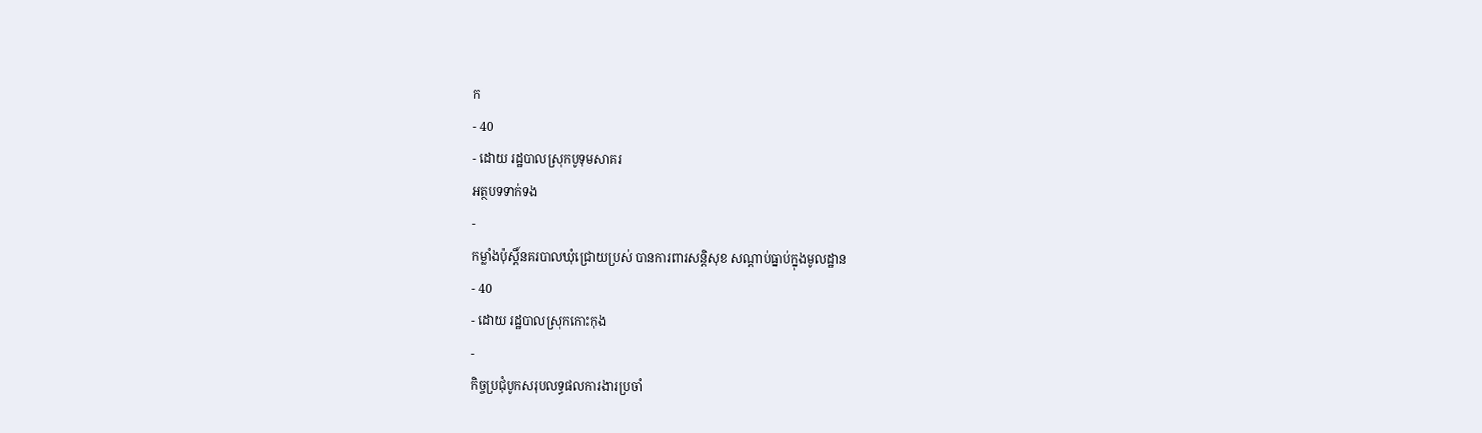ក
- 40
- ដោយ រដ្ឋបាលស្រុកបូទុមសាគរ
អត្ថបទទាក់ទង
-
កម្លាំងប៉ុស្តិ៍នគរបាលឃុំជ្រោយប្រស់ បានការពារសន្តិសុខ សណ្ដាប់ធ្នាប់ក្នុងមូលដ្ឋាន
- 40
- ដោយ រដ្ឋបាលស្រុកកោះកុង
-
កិច្ចប្រជុំបូកសរុបលទ្ធផលការងារប្រចាំ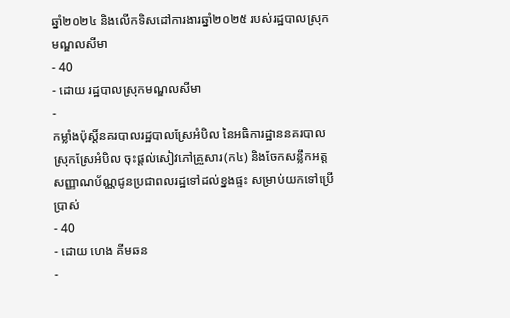ឆ្នាំ២០២៤ និងលើកទិសដៅការងារឆ្នាំ២០២៥ របស់រដ្ឋបាលស្រុកមណ្ឌលសីមា
- 40
- ដោយ រដ្ឋបាលស្រុកមណ្ឌលសីមា
-
កម្លាំងប៉ុស្តិ៍នគរបាលរដ្ឋបាលស្រែអំបិល នៃអធិការដ្ឋាននគរបាលស្រុកស្រែអំបិល ចុះផ្តល់សៀវភៅគ្រួសារ(ក៤) និងចែកសន្លឹកអត្តសញ្ញាណប័ណ្ណជូនប្រជាពលរដ្ឋទៅដល់ខ្នងផ្ទះ សម្រាប់យកទៅប្រើប្រាស់
- 40
- ដោយ ហេង គីមឆន
-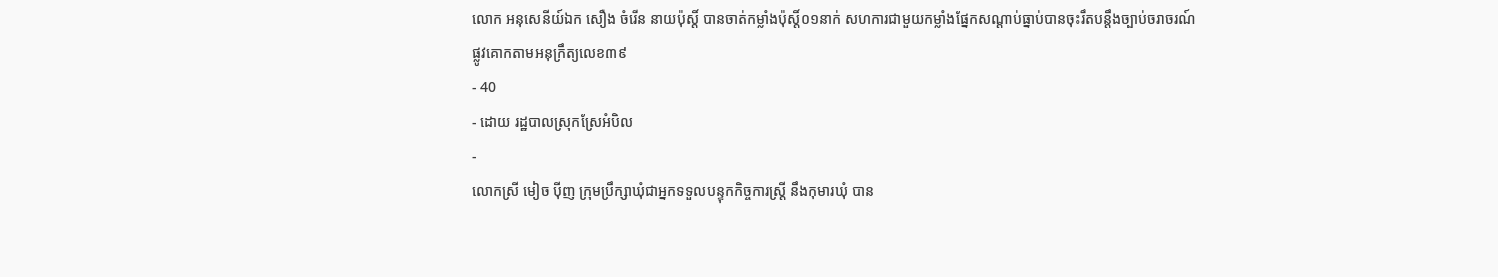លោក អនុសេនីយ៍ឯក សឿង ចំរេីន នាយប៉ុស្តិ៍ បានចាត់កម្លាំងប៉ុស្តិ៍០១នាក់ សហការជាមួយកម្លាំងផ្នែកសណ្ដាប់ធ្នាប់បានចុះរឹតបន្តឹងច្បាប់ចរាចរណ៍ផ្លូវគោកតាមអនុក្រឹត្យលេខ៣៩
- 40
- ដោយ រដ្ឋបាលស្រុកស្រែអំបិល
-
លោកស្រី មៀច ប៉ីញ ក្រុមប្រឹក្សាឃុំជាអ្នកទទួលបន្ទុកកិច្ចការស្ត្រី នឹងកុមារឃុំ បាន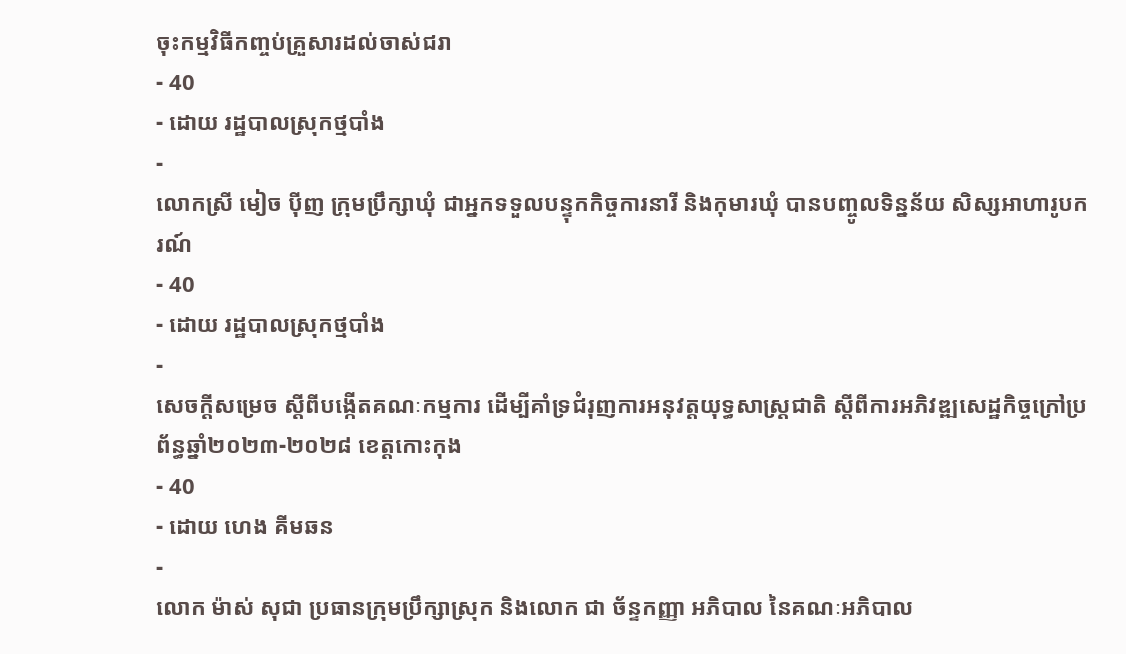ចុះកម្មវិធីកញ្ចប់គ្រួសារដល់ចាស់ជរា
- 40
- ដោយ រដ្ឋបាលស្រុកថ្មបាំង
-
លោកស្រី មៀច ប៉ីញ ក្រុមប្រឹក្សាឃុំ ជាអ្នកទទួលបន្ទុកកិច្ចការនារី និងកុមារឃុំ បានបញ្ចូលទិន្នន័យ សិស្សអាហារូបករណ៍
- 40
- ដោយ រដ្ឋបាលស្រុកថ្មបាំង
-
សេចក្តីសម្រេច ស្តីពីបង្កើតគណៈកម្មការ ដើម្បីគាំទ្រជំរុញការអនុវត្តយុទ្ធសាស្ត្រជាតិ ស្តីពីការអភិវឌ្ឍសេដ្ឋកិច្ចក្រៅប្រព័ន្ធឆ្នាំ២០២៣-២០២៨ ខេត្តកោះកុង
- 40
- ដោយ ហេង គីមឆន
-
លោក ម៉ាស់ សុជា ប្រធានក្រុមប្រឹក្សាស្រុក និងលោក ជា ច័ន្ទកញ្ញា អភិបាល នៃគណៈអភិបាល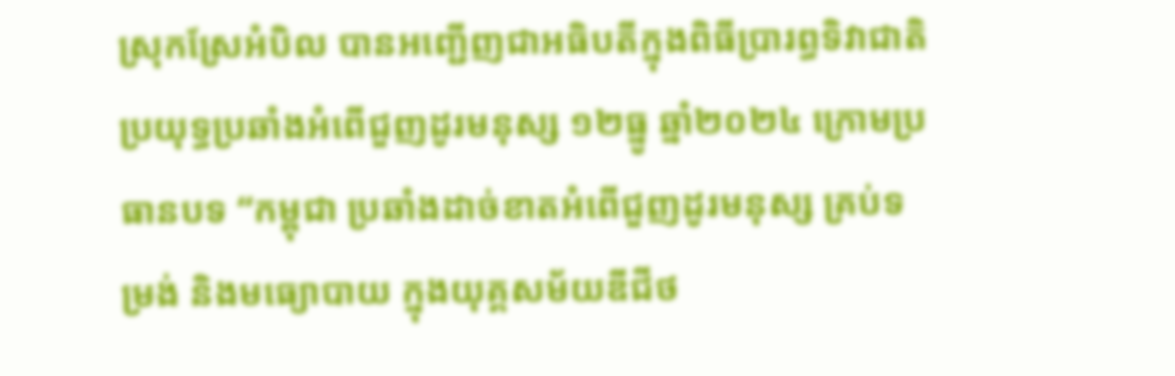ស្រុកស្រែអំបិល បានអញ្ជើញជាអធិបតីក្នុងពិធីប្រារព្ធទិវាជាតិប្រយុទ្ធប្រឆាំងអំពើជួញដូរមនុស្ស ១២ធ្នូ ឆ្នាំ២០២៤ ក្រោមប្រធានបទ “កម្ពុជា ប្រឆាំងដាច់ខាតអំពើជួញដូរមនុស្ស គ្រប់ទម្រង់ និងមធ្យោបាយ ក្នុងយុគ្គសម័យឌីជីថ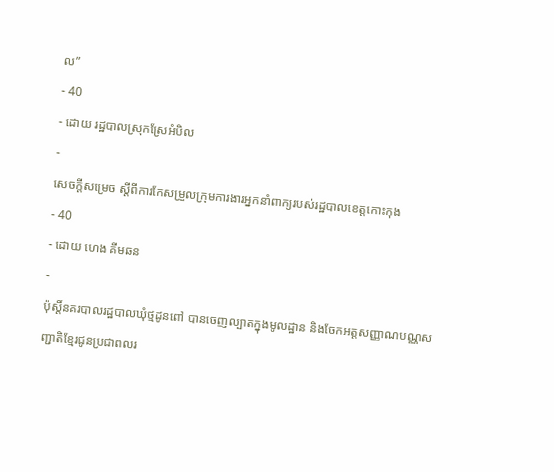ល”
- 40
- ដោយ រដ្ឋបាលស្រុកស្រែអំបិល
-
សេចក្តីសម្រេច ស្តីពីការកែសម្រួលក្រុមការងារអ្នកនាំពាក្យរបស់រដ្ឋបាលខេត្តកោះកុង
- 40
- ដោយ ហេង គីមឆន
-
ប៉ុស្តិ៍នគរបាលរដ្ឋបាលឃុំថ្មដូនពៅ បានចេញល្បាតក្នុងមូលដ្ឋាន និងចែកអត្តសញ្ញាណបណ្ណសញ្ជាតិខ្មែរជូនប្រជាពលរ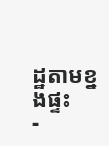ដ្ឋតាមខ្នងផ្ទះ
-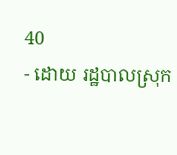40
- ដោយ រដ្ឋបាលស្រុក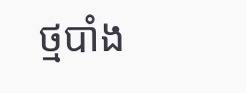ថ្មបាំង